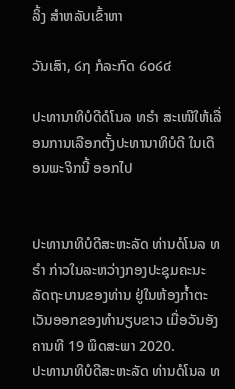ລິ້ງ ສຳຫລັບເຂົ້າຫາ

ວັນເສົາ, ໒໗ ກໍລະກົດ ໒໐໒໔

ປະທານາທິບໍດີດໍໂນລ ທຣໍາ ສະເໜີໃຫ້ເລື່ອນການເລືອກຕັ້ງປະທານາທິບໍດີ ໃນເດືອນພະຈິກນີ້ ອອກໄປ


ປະທານາທິບໍດີສະຫະລັດ ທ່ານດໍໂນລ ທຣໍາ ກ່າວໃນລະຫວ່າງກອງປະຊຸມຄະນະລັດຖະບານຂອງທ່ານ ຢູ່ໃນຫ້ອງກ້ຳຕະເວັນອອກຂອງທຳນຽບຂາວ ເມື່ອວັນອັງຄານທີ 19 ພຶດສະພາ 2020.
ປະທານາທິບໍດີສະຫະລັດ ທ່ານດໍໂນລ ທ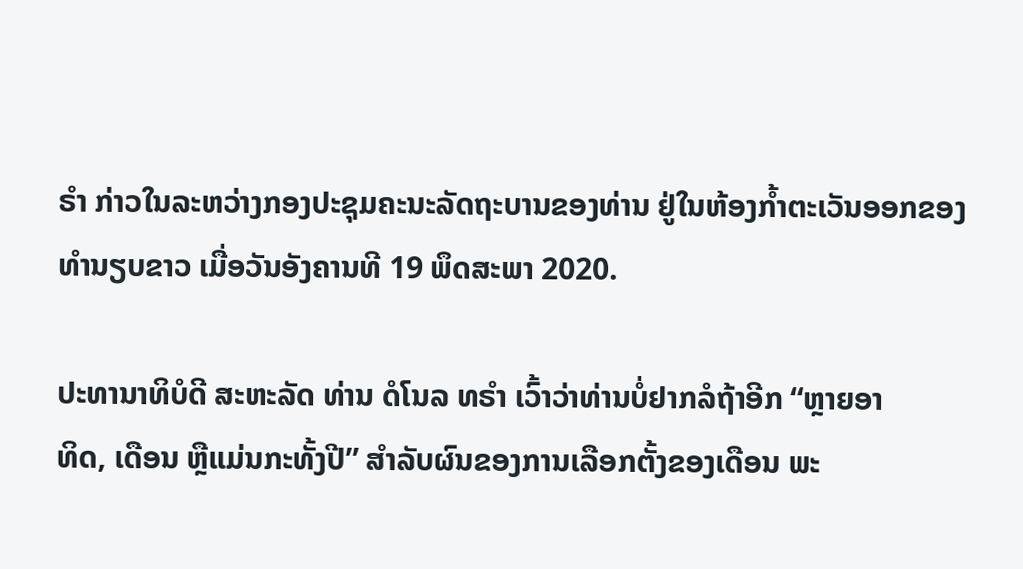ຣໍາ ກ່າວໃນລະຫວ່າງກອງປະຊຸມຄະນະລັດຖະບານຂອງທ່ານ ຢູ່ໃນຫ້ອງກ້ຳຕະເວັນອອກຂອງທຳນຽບຂາວ ເມື່ອວັນອັງຄານທີ 19 ພຶດສະພາ 2020.

ປະທານາທິບໍດີ ສະຫະລັດ ທ່ານ ດໍໂນລ ທຣຳ ເວົ້າວ່າທ່ານບໍ່ຢາກລໍຖ້າອີກ “ຫຼາຍອາ
ທິດ, ເດືອນ ຫຼືແມ່ນກະທັ້ງປີ” ສຳລັບຜົນຂອງການເລືອກຕັ້ງຂອງເດືອນ ພະ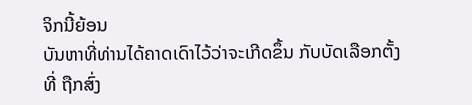ຈິກນີ້ຍ້ອນ
ບັນຫາທີ່ທ່ານໄດ້ຄາດເດົາໄວ້ວ່າຈະເກີດຂຶ້ນ ກັບບັດເລືອກຕັ້ງທີ່ ຖືກສົ່ງ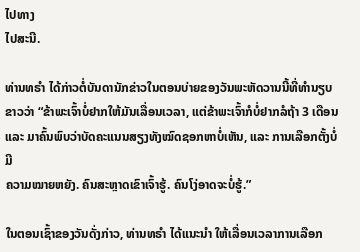ໄປທາງ
ໄປສະນີ.

ທ່ານທຣຳ ໄດ້ກ່າວຕໍ່ບັນດານັກຂ່າວໃນຕອນບ່າຍຂອງວັນພະຫັດວານນີ້ທີ່ທຳນຽບ
ຂາວວ່າ “ຂ້າພະເຈົ້າບໍ່ຢາກໃຫ້ມັນເລື່ອນເວລາ, ແຕ່ຂ້າພະເຈົ້າກໍບໍ່ຢາກລໍຖ້າ 3 ເດືອນ
ແລະ ມາຄົ້ນພົບວ່າບັດຄະແນນສຽງທັງໝົດຊອກຫາບໍ່ເຫັນ, ແລະ ການເລືອກຕັ້ງບໍ່ມີ
ຄວາມໝາຍຫຍັງ. ຄົນສະຫຼາດເຂົາເຈົ້າຮູ້. ຄົນໂງ່ອາດຈະບໍ່ຮູ້.”

ໃນຕອນເຊົ້າຂອງວັນດັ່ງກ່າວ, ທ່ານທຣຳ ໄດ້ແນະນຳ ໃຫ້ເລື່ອນເວລາການເລືອກ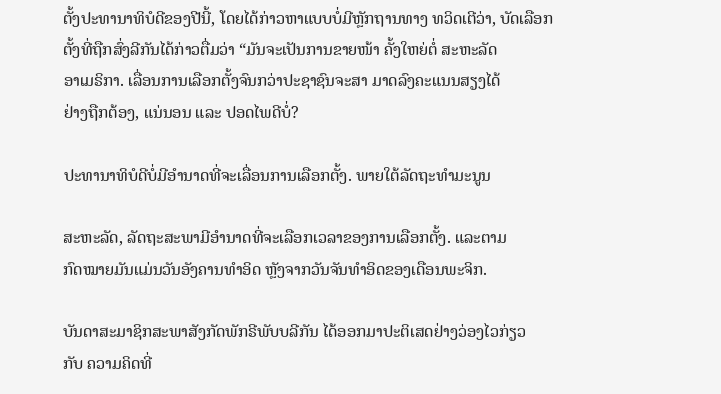ຕັ້ງປະທານາທິບໍດີຂອງປີນີ້, ໂດຍໄດ້ກ່າວຫາແບບບໍ່ມີຫຼັກຖານທາງ ທວິດເຕີວ່າ, ບັດເລືອກ
ຕັ້ງທີ່ຖືກສົ່ງລີກັນໄດ້ກ່າວຕື່ມວ່າ “ມັນຈະເປັນການຂາຍໜ້າ ຄັ້ງໃຫຍ່ຕໍ່ ສະຫະລັດ
ອາເມຣິກາ. ເລື່ອນການເລືອກຕັ້ງຈົນກວ່າປະຊາຊົນຈະສາ ມາດລົງຄະແນນສຽງໄດ້
ຢ່າງຖືກຕ້ອງ, ແນ່ນອນ ແລະ ປອດໄພດີບໍ່?

ປະທານາທິບໍດີບໍ່ມີອຳນາດທີ່ຈະເລື່ອນການເລືອກຕັ້ງ. ພາຍໃຕ້ລັດຖະທຳມະນູນ

ສະຫະລັດ, ລັດຖະສະພາມີອຳນາດທີ່ຈະເລືອກເວລາຂອງການເລືອກຕັ້ງ. ແລະຕາມ
ກົດໝາຍມັນແມ່ນວັນອັງຄານທຳອິດ ຫຼັງຈາກວັນຈັນທຳອິດຂອງເດືອນພະຈິກ.

ບັນດາສະມາຊິກສະພາສັງກັດພັກຣີພັບບລີກັນ ໄດ້ອອກມາປະຕິເສດຢ່າງວ່ອງໄວກ່ຽວ
ກັບ ຄວາມຄິດທີ່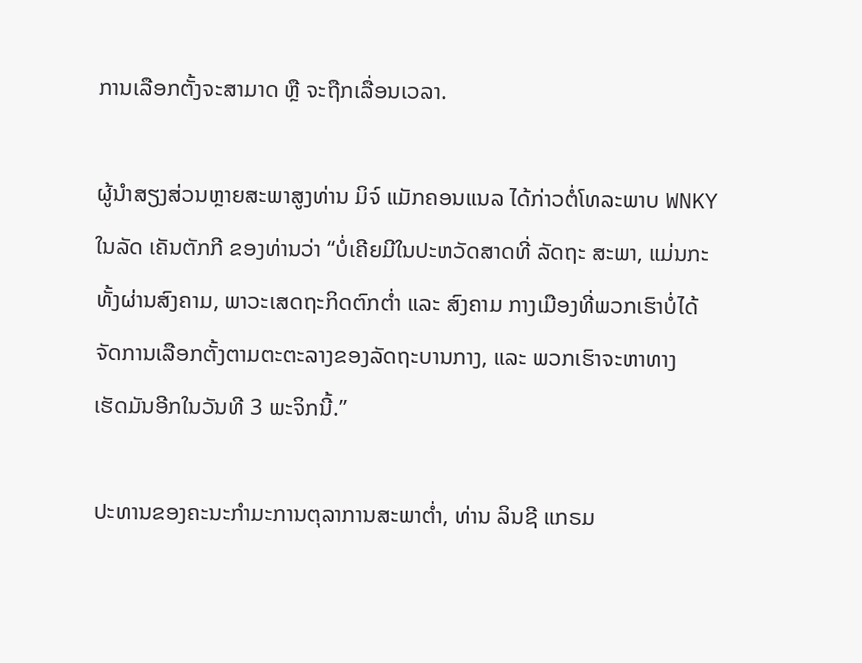ການເລືອກຕັ້ງຈະສາມາດ ຫຼື ຈະຖືກເລື່ອນເວລາ.

ຜູ້ນຳສຽງສ່ວນຫຼາຍສະພາສູງທ່ານ ມິຈ໌ ແມັກຄອນແນລ ໄດ້ກ່າວຕໍ່ໂທລະພາບ WNKY
ໃນລັດ ເຄັນຕັກກີ ຂອງທ່ານວ່າ “ບໍ່ເຄີຍມີໃນປະຫວັດສາດທີ່ ລັດຖະ ສະພາ, ແມ່ນກະ
ທັ້ງຜ່ານສົງຄາມ, ພາວະເສດຖະກິດຕົກຕໍ່າ ແລະ ສົງຄາມ ກາງເມືອງທີ່ພວກເຮົາບໍ່ໄດ້
ຈັດການເລືອກຕັ້ງຕາມຕະຕະລາງຂອງລັດຖະບານກາງ, ແລະ ພວກເຮົາຈະຫາທາງ
ເຮັດມັນອີກໃນວັນທີ 3 ພະຈິກນີ້.”

ປະທານຂອງຄະນະກຳມະການຕຸລາການສະພາຕໍ່າ, ທ່ານ ລິນຊີ ແກຣມ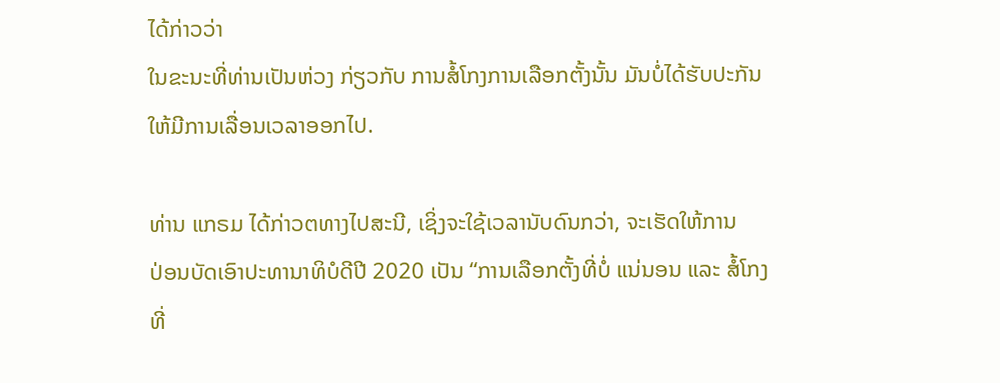ໄດ້ກ່າວວ່າ
ໃນຂະນະທີ່ທ່ານເປັນຫ່ວງ ກ່ຽວກັບ ການສໍ້ໂກງການເລືອກຕັ້ງນັ້ນ ມັນບໍ່ໄດ້ຮັບປະກັນ
ໃຫ້ມີການເລື່ອນເວລາອອກໄປ.

ທ່ານ ແກຣມ ໄດ້ກ່າວຕທາງໄປສະນີ, ເຊິ່ງຈະໃຊ້ເວລານັບດົນກວ່າ, ຈະເຮັດໃຫ້ການ
ປ່ອນບັດເອົາປະທານາທິບໍດີປີ 2020 ເປັນ “ການເລືອກຕັ້ງທີ່ບໍ່ ແນ່ນອນ ແລະ ສໍ້ໂກງ
ທີ່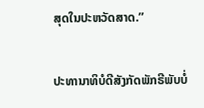ສຸດໃນປະຫວັດສາດ.”

ປະທານາທິບໍດີສັງກັດພັກຣີພັບບໍ່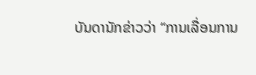ບັນດານັກຂ່າວວ່າ “ການເລື່ອນການ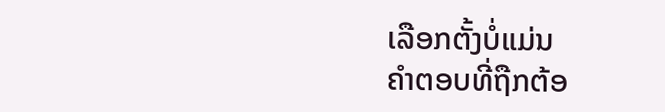ເລືອກຕັ້ງບໍ່ແມ່ນ
ຄຳຕອບທີ່ຖືກຕ້ອ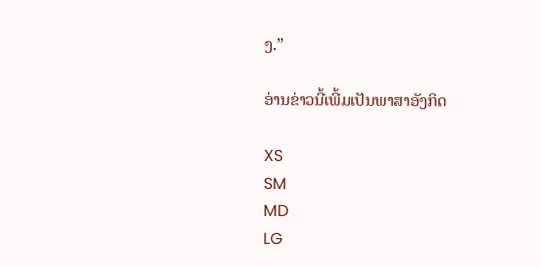ງ.”

ອ່ານຂ່າວນີ້ເພີ້ມເປັນພາສາອັງກິດ

XS
SM
MD
LG